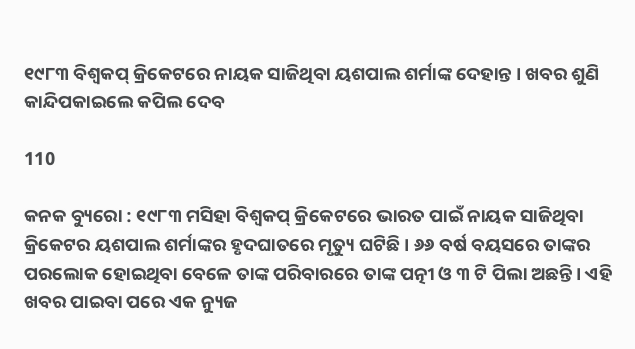୧୯୮୩ ବିଶ୍ୱକପ୍ କ୍ରିକେଟରେ ନାୟକ ସାଜିଥିବା ୟଶପାଲ ଶର୍ମାଙ୍କ ଦେହାନ୍ତ । ଖବର ଶୁଣି କାନ୍ଦିପକାଇଲେ କପିଲ ଦେବ

110

କନକ ବ୍ୟୁରୋ : ୧୯୮୩ ମସିହା ବିଶ୍ୱକପ୍ କ୍ରିକେଟରେ ଭାରତ ପାଇଁ ନାୟକ ସାଜିଥିବା କ୍ରିକେଟର ୟଶପାଲ ଶର୍ମାଙ୍କର ହୃଦଘାତରେ ମୃତ୍ୟୁ ଘଟିଛି । ୬୬ ବର୍ଷ ବୟସରେ ତାଙ୍କର ପରଲୋକ ହୋଇଥିବା ବେଳେ ତାଙ୍କ ପରିବାରରେ ତାଙ୍କ ପତ୍ନୀ ଓ ୩ ଟି ପିଲା ଅଛନ୍ତି । ଏହି ଖବର ପାଇବା ପରେ ଏକ ନ୍ୟୁଜ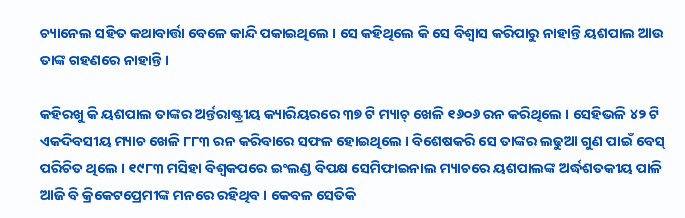ଚ୍ୟାନେଲ ସହିତ କଥାବାର୍ତ୍ତା ବେଳେ କାନ୍ଦି ପକାଇଥିଲେ । ସେ କହିଥିଲେ କି ସେ ବିଶ୍ୱାସ କରିପାରୁ ନାହାନ୍ତି ୟଶପାଲ ଆଉ ତାଙ୍କ ଗହଣରେ ନାହାନ୍ତି ।

କହିରଖୁ କି ୟଶପାଲ ତାଙ୍କର ଅର୍ନ୍ତରାଷ୍ଟ୍ରୀୟ କ୍ୟାରିୟରରେ ୩୭ ଟି ମ୍ୟାଚ୍ ଖେଳି ୧୬୦୬ ରନ କରିଥିଲେ । ସେହିଭଳି ୪୨ ଟି ଏକଦିବସୀୟ ମ୍ୟାଚ ଖେଳି ୮୮୩ ରନ କରିବାରେ ସଫଳ ହୋଇଥିଲେ । ବିଶେଷକରି ସେ ତାଙ୍କର ଲଢୁଆ ଗୁଣ ପାଇଁ ବେସ୍ ପରିଚିତ ଥିଲେ । ୧୯୮୩ ମସିହା ବିଶ୍ୱକପରେ ଇଂଲଣ୍ଡ ବିପକ୍ଷ ସେମିଫାଇନାଲ ମ୍ୟାଚରେ ୟଶପାଲଙ୍କ ଅର୍ଦ୍ଧଶତକୀୟ ପାଳି ଆଜି ବି କ୍ରିକେଟପ୍ରେମୀଙ୍କ ମନରେ ରହିଥିବ । କେବଳ ସେତିକି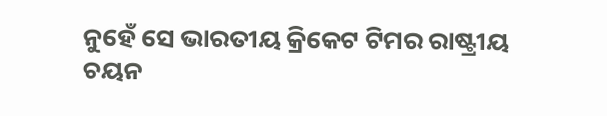ନୁହେଁ ସେ ଭାରତୀୟ କ୍ରିକେଟ ଟିମର ରାଷ୍ଟ୍ରୀୟ ଚୟନ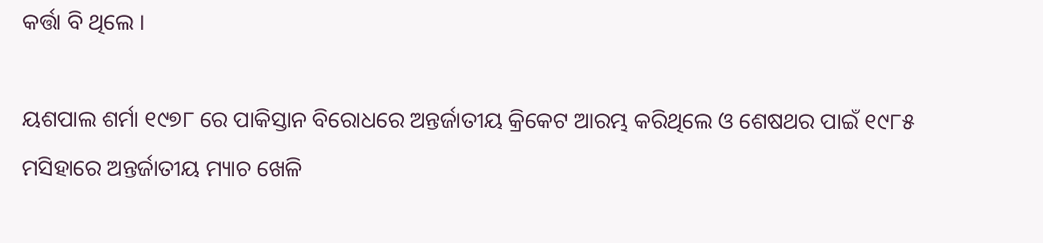କର୍ତ୍ତା ବି ଥିଲେ ।

ୟଶପାଲ ଶର୍ମା ୧୯୭୮ ରେ ପାକିସ୍ତାନ ବିରୋଧରେ ଅନ୍ତର୍ଜାତୀୟ କ୍ରିକେଟ ଆରମ୍ଭ କରିଥିଲେ ଓ ଶେଷଥର ପାଇଁ ୧୯୮୫ ମସିହାରେ ଅନ୍ତର୍ଜାତୀୟ ମ୍ୟାଚ ଖେଳି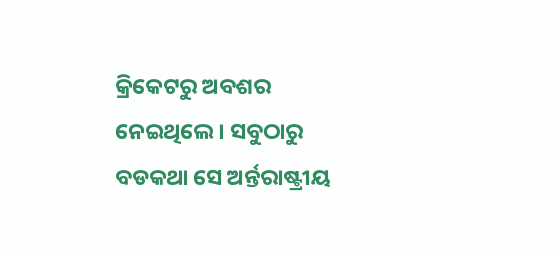କ୍ରିକେଟରୁ ଅବଶର ନେଇଥିଲେ । ସବୁଠାରୁ ବଡକଥା ସେ ଅର୍ନ୍ତରାଷ୍ଟ୍ରୀୟ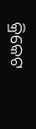କ୍ରିକେଟ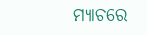ମ୍ୟାଚରେ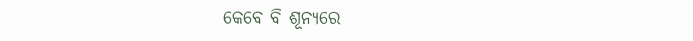କେବେ ବି ଶୂନ୍ୟରେ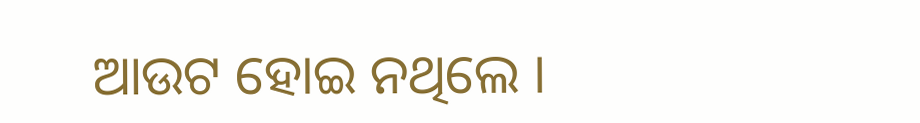ଆଉଟ ହୋଇ ନଥିଲେ ।